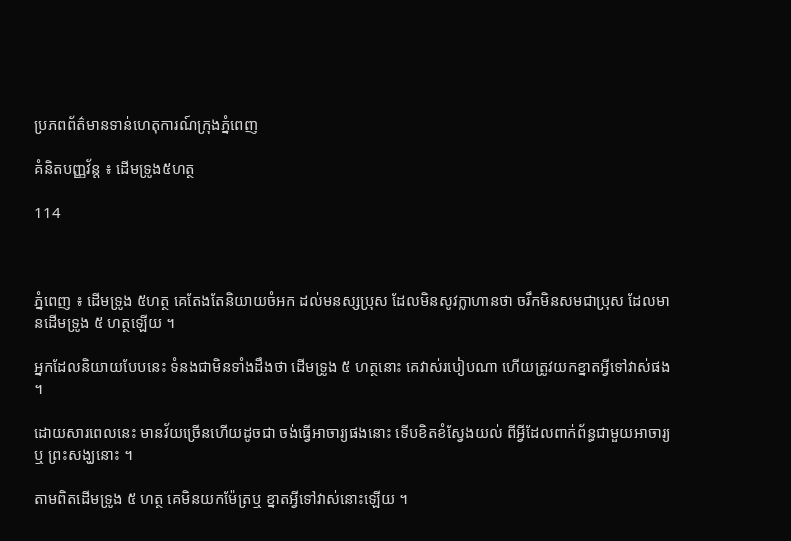ប្រភពព័ត៌មានទាន់ហេតុការណ៍ក្រុងភ្នំពេញ

គំនិតបញ្ញវ័ន្ដ ៖ ដើមទ្រូង៥ហត្ថ

114



ភ្នំពេញ ៖ ដើមទ្រូង ៥ហត្ថ គេតែងតែនិយាយចំអក ដល់មនស្សប្រុស ដែលមិនសូវក្លាហានថា ចរឹកមិនសមជាប្រុស ដែលមានដើមទ្រូង ៥ ហត្ថឡើយ ។

អ្នកដែលនិយាយបែបនេះ ទំនងជាមិនទាំងដឹងថា ដើមទ្រូង ៥ ហត្ថនោះ គេវាស់របៀបណា ហើយត្រូវយកខ្នាតអ្វីទៅវាស់ផង ។

ដោយសារពេលនេះ មានវ័យច្រើនហើយដូចជា ចង់ធ្វើអាចារ្យផងនោះ ទើបខិតខំស្វែងយល់ ពីអ្វីដែលពាក់ព័ន្ធជាមួយអាចារ្យ ឬ ព្រះសង្ឃនោះ ។

តាមពិតដើមទ្រូង ៥ ហត្ថ គេមិនយកម៉ែត្រឬ ខ្នាតអ្វីទៅវាស់នោះឡើយ ។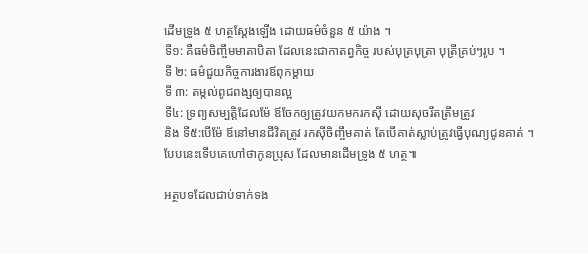ដើមទ្រូង ៥ ហត្ថស្ដែងឡើង ដោយធម៌ចំនួន ៥ យ៉ាង ។
ទី១: គឺធម៌ចិញ្ចឹមមាតាបិតា ដែលនេះជាកាតព្វកិច្ច របស់បុត្របុត្រា បុត្រីគ្រប់ៗរូប ។
ទី ២: ធម៌ជួយកិច្ចការងារឪពុកម្ដាយ
ទី ៣: តម្កល់ពូជពង្សឲ្យបានល្អ
ទី៤: ទ្រព្យសម្បត្តិដែលម៉ែ ឪចែកឲ្យត្រូវយកមករកស៊ី ដោយសុចរឹតត្រឹមត្រូវ
និង ទី៥:បើម៉ែ ឪនៅមានជីវិតត្រូវ រកស៊ីចិញ្ចឹមគាត់ តែបើគាត់ស្លាប់ត្រូវធ្វើបុណ្យជូនគាត់ ។
បែបនេះទើបគេហៅថាកូនប្រុស ដែលមានដើមទ្រូង ៥ ហត្ថ៕

អត្ថបទដែលជាប់ទាក់ទង